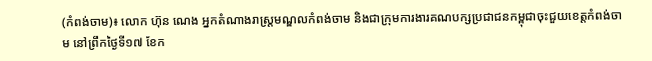(កំពង់ចាម)៖ លោក ហ៊ុន ណេង អ្នកតំណាងរាស្ត្រមណ្ឌលកំពង់ចាម និងជាក្រុមការងារគណបក្សប្រជាជនកម្ពុជាចុះជួយខេត្តកំពង់ចាម នៅព្រឹកថ្ងៃទី១៧ ខែក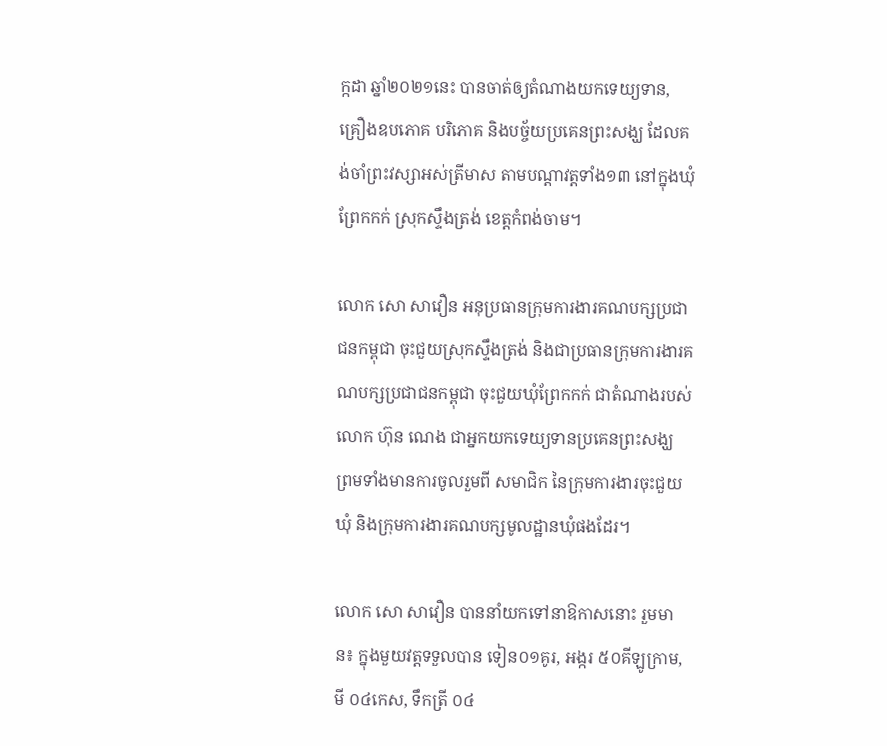ក្កដា ឆ្នាំ២០២១នេះ បានចាត់ឲ្យតំណាងយកទេយ្យទាន, គ្រឿងឧបភោគ បរិភោគ និងបច្ច័យប្រគេនព្រះសង្ឃ ដែលគង់ចាំព្រះវស្សាអស់ត្រីមាស តាមបណ្តាវត្តទាំង១៣ នៅក្នុងឃុំព្រែកកក់ ស្រុកស្ទឹងត្រង់ ខេត្តកំពង់ចាម។

លោក សោ សាវឿន អនុប្រធានក្រុមការងារគណបក្សប្រជាជនកម្ពុជា ចុះជួយស្រុកស្ទឹងត្រង់ និងជាប្រធានក្រុមការងារគណបក្សប្រជាជនកម្ពុជា ចុះជួយឃុំព្រែកកក់ ជាតំណាងរបស់លោក ហ៊ុន ណេង ជាអ្នកយកទេយ្យទានប្រគេនព្រះសង្ឃ ព្រមទាំងមានការចូលរួមពី សមាជិក នៃក្រុមការងារចុះជួយឃុំ និងក្រុមការងារគណបក្សមូលដ្ឋានឃុំផងដែរ។

លោក សោ សាវឿន បាននាំយកទៅនាឱកាសនោះ រួមមាន៖ ក្នុងមួយវត្តទទួលបាន ទៀន០១គូរ, អង្ករ ៥០គីឡូក្រាម, មី ០៤កេស, ទឹកត្រី ០៤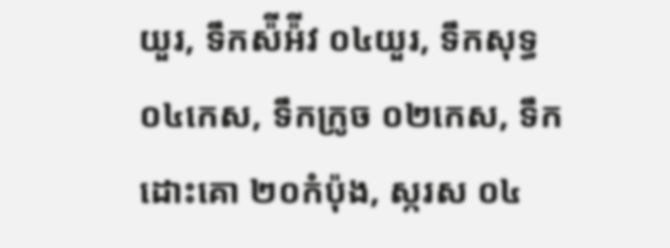យួរ, ទឹកស៉ីអ៉ីវ ០៤យួរ, ទឹកសុទ្ធ ០៤កេស, ទឹកក្រូច ០២កេស, ទឹកដោះគោ ២០កំប៉ុង, ស្ករស ០៤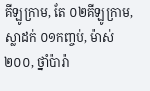គីឡូក្រាម, តែ ០២គីឡូក្រាម, ស្លាដក់ ០១កញ្ចប់, ម៉ាស់ ២០០, ថ្នាំប៉ារ៉ា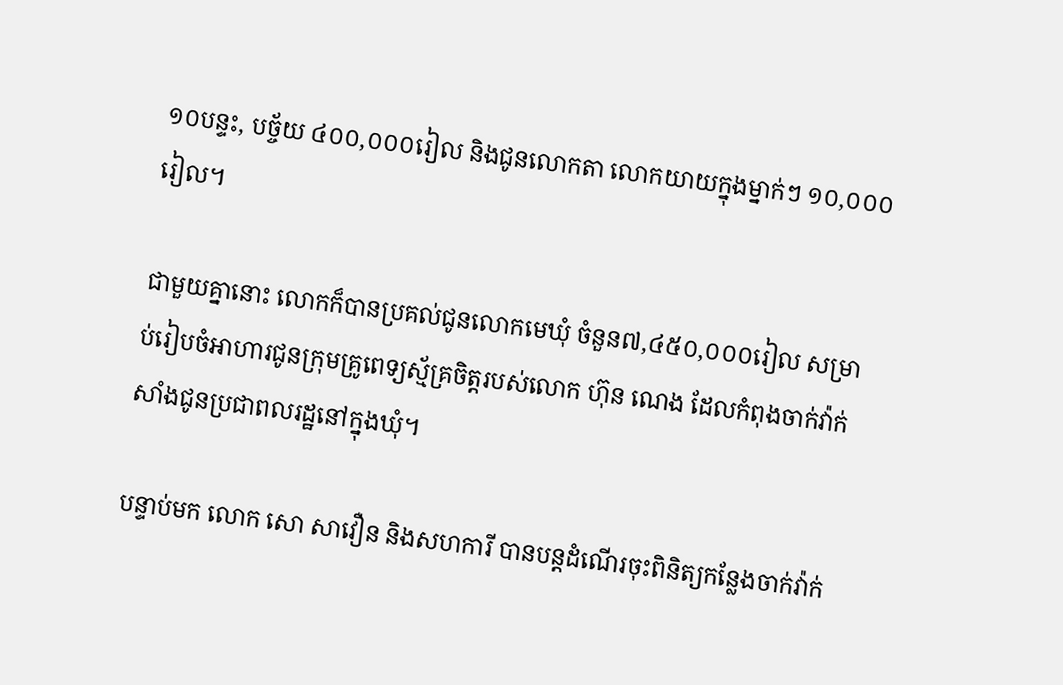១០បន្ទះ, បច្ច័យ ៤០០,០០០រៀល និងជូនលោកតា លោកយាយក្នុងម្នាក់ៗ ១០,០០០រៀល។

ជាមួយគ្នានោះ លោកក៏បានប្រគល់ជូនលោកមេឃុំ ចំនួន៧,៤៥០,០០០រៀល សម្រាប់រៀបចំអាហារជូនក្រុមគ្រូពេទ្យស្ម័គ្រចិត្តរបស់លោក ហ៊ុន ណេង ដែលកំពុងចាក់វ៉ាក់សាំងជូនប្រជាពលរដ្ឋនៅក្នុងឃុំ។

បន្ទាប់មក លោក សោ សាវឿន និងសហការី បានបន្តដំណើរចុះពិនិត្យកន្លែងចាក់វ៉ាក់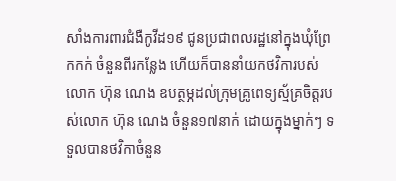សាំងការពារជំងឺកូវីដ១៩ ជូនប្រជាពលរដ្ឋនៅក្នុងឃុំព្រែកកក់ ចំនួនពីរកន្លែង ហើយក៏បាននាំយកថវិការបស់លោក ហ៊ុន ណេង ឧបត្ថម្ភដល់ក្រុមគ្រូពេទ្យស្ម័គ្រចិត្តរបស់លោក ហ៊ុន ណេង ចំនួន១៧នាក់ ដោយក្នុងម្នាក់ៗ ទទួលបានថវិកាចំនួន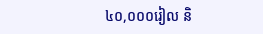៤០,០០០រៀល និ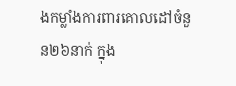ងកម្លាំងការពារគោលដៅចំនួន២៦នាក់ ក្នុង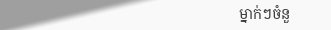ម្នាក់ៗចំនួ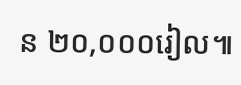ន ២០,០០០រៀល៕